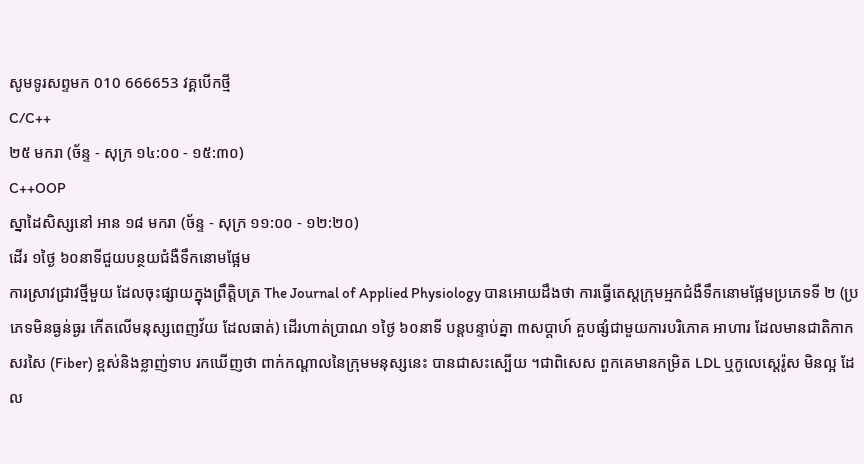សូមទូរសព្ទមក 010 666653 វគ្គបើកថ្មី
C/C++
២៥ មករា (ច័ន្ទ - សុក្រ ១៤:០០ - ១៥:៣០)
C++OOP
ស្នាដៃសិស្សនៅ អាន ១៨ មករា (ច័ន្ទ - សុក្រ ១១:០០ - ១២:២០)
ដើរ ១ថ្ងៃ ៦០នាទីជួយបន្ថយជំងឺទឹកនោមផ្អែម
ការស្រាវជ្រាវថ្មីមួយ ដែលចុះផ្សាយក្នុងព្រឹត្តិបត្រ The Journal of Applied Physiology បានអោយដឹងថា ការធ្វើតេស្តក្រុមអ្មកជំងឺទឹកនោមផ្អែមប្រភេទទី ២ (ប្រភេទមិនធ្ងន់ធ្ងរ កើតលើមនុស្សពេញវ័យ ដែលធាត់) ដើរហាត់ប្រាណ ១ថ្ងៃ ៦០នាទី បន្តបន្ទាប់គ្នា ៣សប្តាហ៍ គួបផ្សំជាមួយការបរិភោគ អាហារ ដែលមានជាតិកាកសរសៃ (Fiber) ខ្ពស់និងខ្លាញ់ទាប រកឃើញថា ពាក់កណ្តាលនៃក្រុមមនុស្សនេះ បានជាសះស្បើយ ។ជាពិសេស ពួកគេមានកម្រិត LDL ឬកូលេស្តេរ៉ូស មិនល្អ ដែល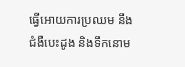ធ្វើអោយការប្រឈម នឹងជំងឺបេះដូង និងទឹកនោម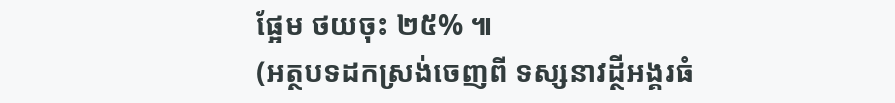ផ្អែម ថយចុះ ២៥% ៕
(អត្ថបទដកស្រង់ចេញពី ទស្សនាវដ្ថីអង្គរធំ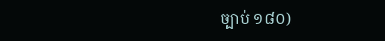ច្បាប់ ១៨០)